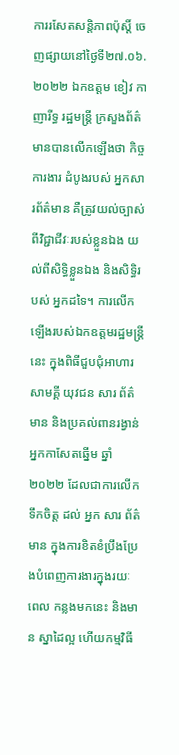ការរសែតសន្តិភាពប៉ុស្តិ៍ ចេញផ្សាយនៅថ្ងៃទី២៧.០៦.២០២២ ឯកឧត្តម ខៀវ កាញារីទ្ធ រដ្ឋមន្រ្តី ក្រសួងព័ត៌មានបានលើកឡើងថា កិច្ចការងារ ដំបូងរបស់ អ្នកសារព័ត៌មាន គឺត្រូវយល់ច្បាស់ពីវិជ្ជាជីវៈរបស់ខ្លួនឯង យល់ពីសិទ្ធិខ្លួនឯង និងសិទ្ធិរបស់ អ្នកដទៃ។ ការលើកឡើងរបស់ឯកឧត្ដមរដ្ឋមន្រ្ដីនេះ ក្នុងពិធីជួបជុំអាហារសាមគ្គី យុវជន សារ ព័ត៌មាន និងប្រគល់ពានរង្វាន់អ្នកកាសែតឆ្នើម ឆ្នាំ២០២២ ដែលជាការលើកទឹកចិត្ត ដល់ អ្នក សារ ព័ត៌មាន ក្នុងការខិតខំប្រឹងប្រែងបំពេញការងារក្នុងរយៈ ពេល កន្លងមកនេះ និងមាន ស្នាដៃល្អ ហើយកម្មវិធី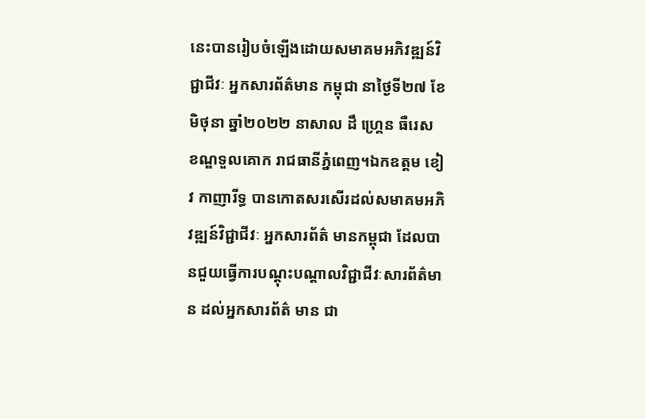នេះបានរៀបចំឡើងដោយសមាគមអភិវឌ្ឍន៍វិជ្ជាជីវៈ អ្នកសារព័ត៌មាន កម្ពុជា នាថ្ងៃទី២៧ ខែមិថុនា ឆ្នាំ២០២២ នាសាល ដឹ ហ្រ្គេន ធឺរេស ខណ្ឌទួលគោក រាជធានីភ្នំពេញ។ឯកឧត្តម ខៀវ កាញារីទ្ធ បានកោតសរសើរដល់សមាគមអភិវឌ្ឍន៍វិជ្ជាជីវៈ អ្នកសារព័ត៌ មានកម្ពុជា ដែលបានជួយធ្វើការបណ្តុះបណ្តាលវិជ្ជាជីវៈសារព័ត៌មាន ដល់អ្នកសារព័ត៌ មាន ជា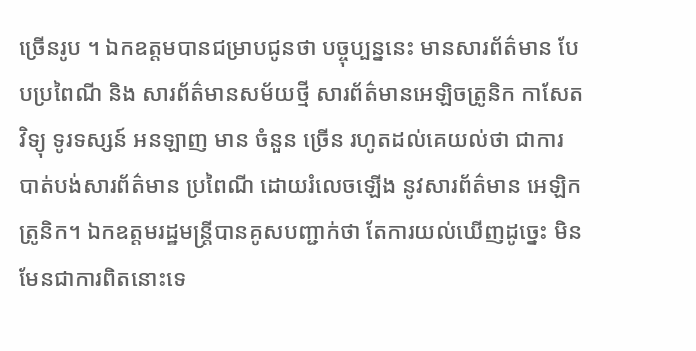ច្រើនរូប ។ ឯកឧត្តមបានជម្រាបជូនថា បច្ចុប្បន្ននេះ មានសារព័ត៌មាន បែបប្រពៃណី និង សារព័ត៌មានសម័យថ្មី សារព័ត៌មានអេឡិចត្រូនិក កាសែត វិទ្យុ ទូរទស្សន៍ អនឡាញ មាន ចំនួន ច្រើន រហូតដល់គេយល់ថា ជាការបាត់បង់សារព័ត៌មាន ប្រពៃណី ដោយរំលេចឡើង នូវសារព័ត៌មាន អេឡិកត្រូនិក។ ឯកឧត្តមរដ្ឋមន្រ្ដីបានគូសបញ្ជាក់ថា តែការយល់ឃើញដូច្នេះ មិនមែនជាការពិតនោះទេ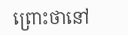ព្រោះថានៅ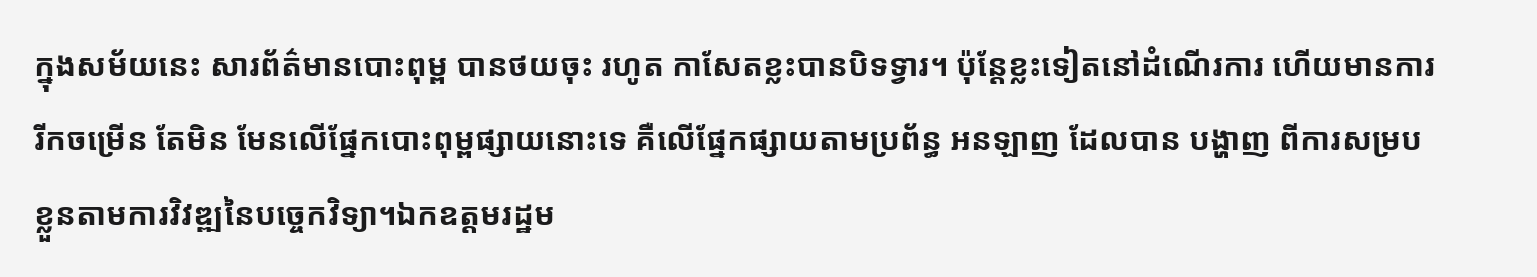ក្នុងសម័យនេះ សារព័ត៌មានបោះពុម្ព បានថយចុះ រហូត កាសែតខ្លះបានបិទទ្វារ។ ប៉ុន្តែខ្លះទៀតនៅដំណើរការ ហើយមានការរីកចម្រើន តែមិន មែនលើផ្នែកបោះពុម្ពផ្សាយនោះទេ គឺលើផ្នែកផ្សាយតាមប្រព័ន្ធ អនឡាញ ដែលបាន បង្ហាញ ពីការសម្របខ្លួនតាមការវិវឌ្ឍនៃបច្ចេកវិទ្យា។ឯកឧត្ដមរដ្ឋម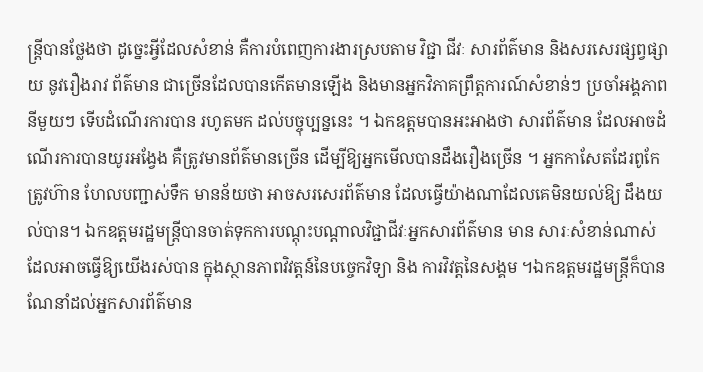ន្រ្ដីបានថ្លែងថា ដូច្នេះអ្វីដែលសំខាន់ គឺការបំពេញការងារស្របតាម វិជ្ជា ជីវៈ សារព័ត៌មាន និងសរសេរផ្សព្វផ្សាយ នូវរឿងរាវ ព័ត៌មាន ជាច្រើនដែលបានកើតមានឡើង និងមានអ្នកវិភាគព្រឹត្តការណ៍សំខាន់ៗ ប្រចាំអង្គភាពនីមួយៗ ទើបដំណើរការបាន រហូតមក ដល់បច្ចុប្បន្ននេះ ។ ឯកឧត្ដមបានអះអាងថា សារព័ត៌មាន ដែលអាចដំណើរការបានយូរអង្វែង គឺត្រូវមានព័ត៌មានច្រើន ដើម្បីឱ្យអ្នកមើលបានដឹងរឿងច្រើន ។ អ្នកកាសែតដែរពូកែ ត្រូវហ៊ាន ហែលបញ្ជាស់ទឹក មានន័យថា អាចសរសេរព័ត៌មាន ដែលធ្វើយ៉ាងណាដែលគេមិនយល់ឱ្យ ដឹងយល់បាន។ ឯកឧត្ដមរដ្ឋមន្រ្ដីបានចាត់ទុកការបណ្តុះបណ្តាលវិជ្ជាជីវៈអ្នកសារព័ត៌មាន មាន សារៈសំខាន់ណាស់ដែលអាចធ្វើឱ្យយើងរស់បាន ក្នុងស្ថានភាពវិវត្ដន៍នៃបច្ចេកវិទ្យា និង ការវិវត្ដនៃសង្គម ។ឯកឧត្ដមរដ្ឋមន្រ្ដីក៏បានណែនាំដល់អ្នកសារព័ត៌មាន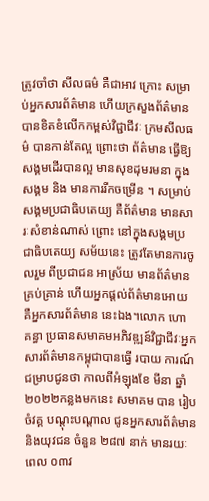ត្រូវចាំថា សីលធម៌ គឺជាអាវ ក្រោះ សម្រាប់អ្នកសារព័ត៌មាន ហើយក្រសួងព័ត៌មាន បានខិតខំលើកកម្ពស់វិជ្ជាជីវៈ ក្រមសីលធម៌ បានកាន់តែល្អ ព្រោះថា ព័ត៌មាន ធ្វើឱ្យសង្គមដើរបានល្អ មានសុខដុមរមនា ក្នុងសង្គម និង មានការរីកចម្រើន ។ សម្រាប់សង្គមប្រជាធិបតេយ្យ គឺព័ត៌មាន មានសារៈសំខាន់ណាស់ ព្រោះ នៅក្នុងសង្គមប្រជាធិបតេយ្យ សម័យនេះ ត្រូវតែមានការចូលរួម ពីប្រជាជន អាស្រ័យ មានព័ត៌មាន គ្រប់គ្រាន់ ហើយអ្នកផ្តល់ព័ត៌មានអោយ គឺអ្នកសារព័ត៌មាន នេះឯង។លោក ហោ គន្ធា ប្រធានសមាគមអភិវឌ្ឍន៍វិជ្ជាជីវៈអ្នកសារព័ត៌មានកម្ពុជាបានធ្វើ របាយ ការណ៍ជម្រាបជូនថា កាលពីអំឡុងខែ មីនា ឆ្នាំ២០២២កន្លងមកនេះ សមាគម បាន រៀប ចំវគ្គ បណ្តុះបណ្តាល ជូនអ្នកសារព័ត៌មាន និងយុវជន ចំនួន ២៨៧ នាក់ មានរយៈពេល ០៣វ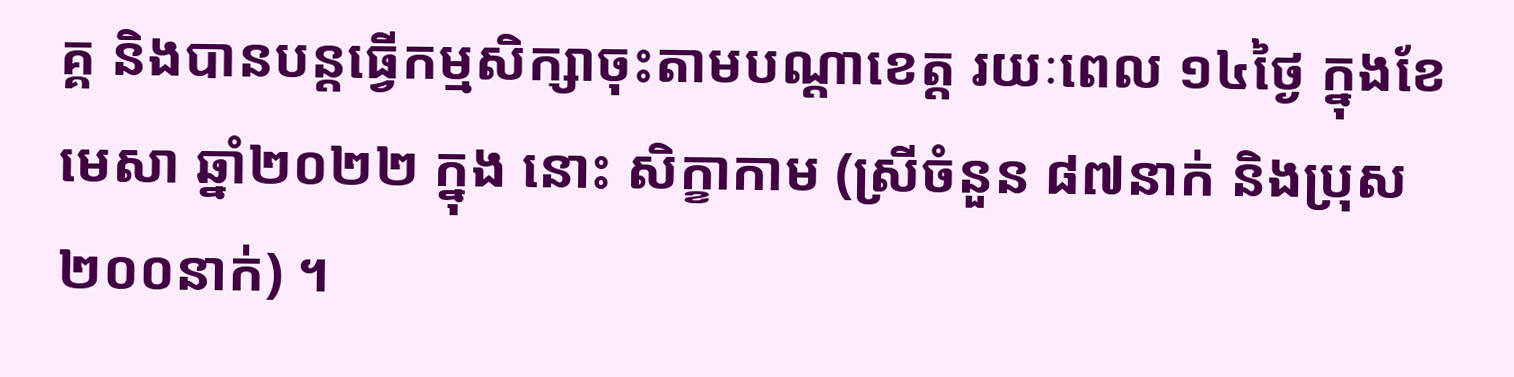គ្គ និងបានបន្តធ្វើកម្មសិក្សាចុះតាមបណ្តាខេត្ត រយៈពេល ១៤ថ្ងៃ ក្នុងខែមេសា ឆ្នាំ២០២២ ក្នុង នោះ សិក្ខាកាម (ស្រីចំនួន ៨៧នាក់ និងប្រុស ២០០នាក់) ។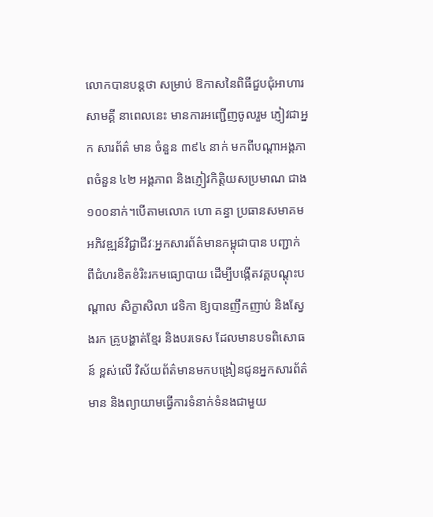លោកបានបន្ដថា សម្រាប់ ឱកាសនៃពិធីជួបជុំអាហារសាមគ្គី នាពេលនេះ មានការអញ្ជើញចូលរួម ភ្ញៀវជាអ្នក សារព័ត៌ មាន ចំនួន ៣៩៤ នាក់ មកពីបណ្តាអង្គភាពចំនួន ៤២ អង្គភាព និងភ្ញៀវកិត្តិយសប្រមាណ ជាង ១០០នាក់។បើតាមលោក ហោ គន្ធា ប្រធានសមាគមអភិវឌ្ឍន៍វិជ្ជាជីវៈអ្នកសារព័ត៌មានកម្ពុជាបាន បញ្ជាក់ ពីជំហរខិតខំរិះរកមធ្យោបាយ ដើម្បីបង្កើតវគ្គបណ្តុះបណ្តាល សិក្ខាសិលា វេទិកា ឱ្យបានញឹកញាប់ និងស្វែងរក គ្រូបង្ហាត់ខ្មែរ និងបរទេស ដែលមានបទពិសោធន៍ ខ្ពស់លើ វិស័យព័ត៌មានមកបង្រៀនជូនអ្នកសារព័ត៌មាន និងព្យាយាមធ្វើការទំនាក់ទំនងជាមួយ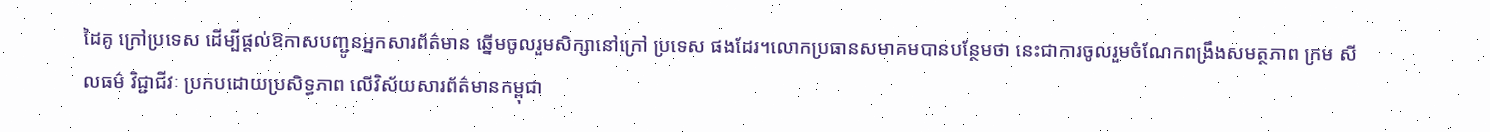ដៃគូ ក្រៅប្រទេស ដើម្បីផ្ដល់ឱកាសបញ្ជូនអ្នកសារព័ត៌មាន ឆ្នើមចូលរួមសិក្សានៅក្រៅ ប្រទេស ផងដែរ។លោកប្រធានសមាគមបានបន្ថែមថា នេះជាការចូលរួមចំណែកពង្រឹងសមត្ថភាព ក្រម សីលធម៌ វិជ្ជាជីវៈ ប្រកបដោយប្រសិទ្ធភាព លើវិស័យសារព័ត៌មានកម្ពុជា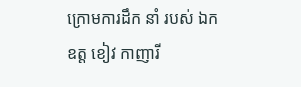ក្រោមការដឹក នាំ របស់ ឯកឧត្ត ខៀវ កាញារី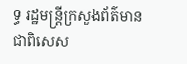ទ្ធ រដ្ឋមន្ត្រីក្រសួងព័ត៌មាន ជាពិសេស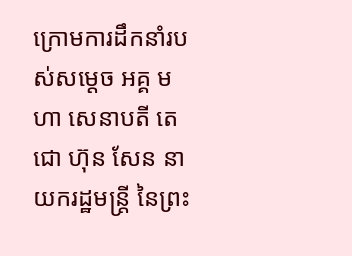ក្រោមការដឹកនាំរបស់សម្តេច អគ្គ មហា សេនាបតី តេជោ ហ៊ុន សែន នាយករដ្ឋមន្ត្រី នៃព្រះ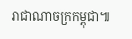រាជាណាចក្រកម្ពុជា៕